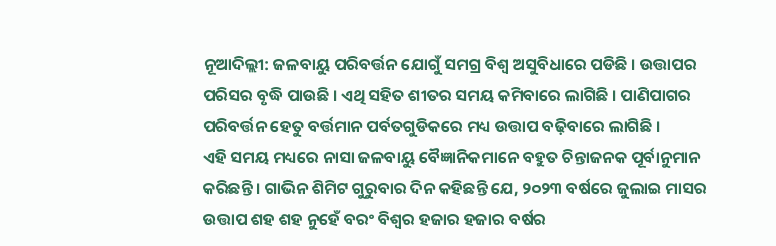ନୂଆଦିଲ୍ଲୀ: ଜଳବାୟୁ ପରିବର୍ତ୍ତନ ଯୋଗୁଁ ସମଗ୍ର ବିଶ୍ୱ ଅସୁବିଧାରେ ପଡିଛି । ଉତ୍ତାପର ପରିସର ବୃଦ୍ଧି ପାଉଛି । ଏଥି ସହିତ ଶୀତର ସମୟ କମିବାରେ ଲାଗିଛି । ପାଣିପାଗର ପରିବର୍ତ୍ତନ ହେତୁ ବର୍ତ୍ତମାନ ପର୍ବତଗୁଡିକରେ ମଧ୍ୟ ଉତ୍ତାପ ବଢ଼ିବାରେ ଲାଗିଛି ।
ଏହି ସମୟ ମଧ୍ୟରେ ନାସା ଜଳବାୟୁ ବୈଜ୍ଞାନିକମାନେ ବହୁତ ଚିନ୍ତାଜନକ ପୂର୍ବାନୁମାନ କରିଛନ୍ତି । ଗାଭିନ ଶିମିଟ ଗୁରୁବାର ଦିନ କହିଛନ୍ତି ଯେ, ୨୦୨୩ ବର୍ଷରେ ଜୁଲାଇ ମାସର ଉତ୍ତାପ ଶହ ଶହ ନୁହେଁ ବରଂ ବିଶ୍ୱର ହଜାର ହଜାର ବର୍ଷର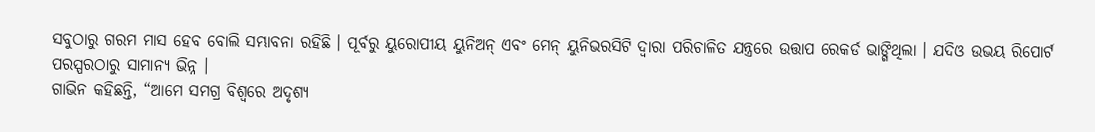ସବୁଠାରୁ ଗରମ ମାସ ହେବ ବୋଲି ସମ୍ଭାବନା ରହିଛି । ପୂର୍ବରୁ ୟୁରୋପୀୟ ୟୁନିଅନ୍ ଏବଂ ମେନ୍ ୟୁନିଭରସିଟି ଦ୍ୱାରା ପରିଚାଳିତ ଯନ୍ତ୍ରରେ ଉତ୍ତାପ ରେକର୍ଡ ଭାଙ୍ଗିଥିଲା । ଯଦିଓ ଉଭୟ ରିପୋର୍ଟ ପରସ୍ପରଠାରୁ ସାମାନ୍ୟ ଭିନ୍ନ ।
ଗାଭିନ କହିଛନ୍ତି, “ଆମେ ସମଗ୍ର ବିଶ୍ୱରେ ଅଦୃଶ୍ୟ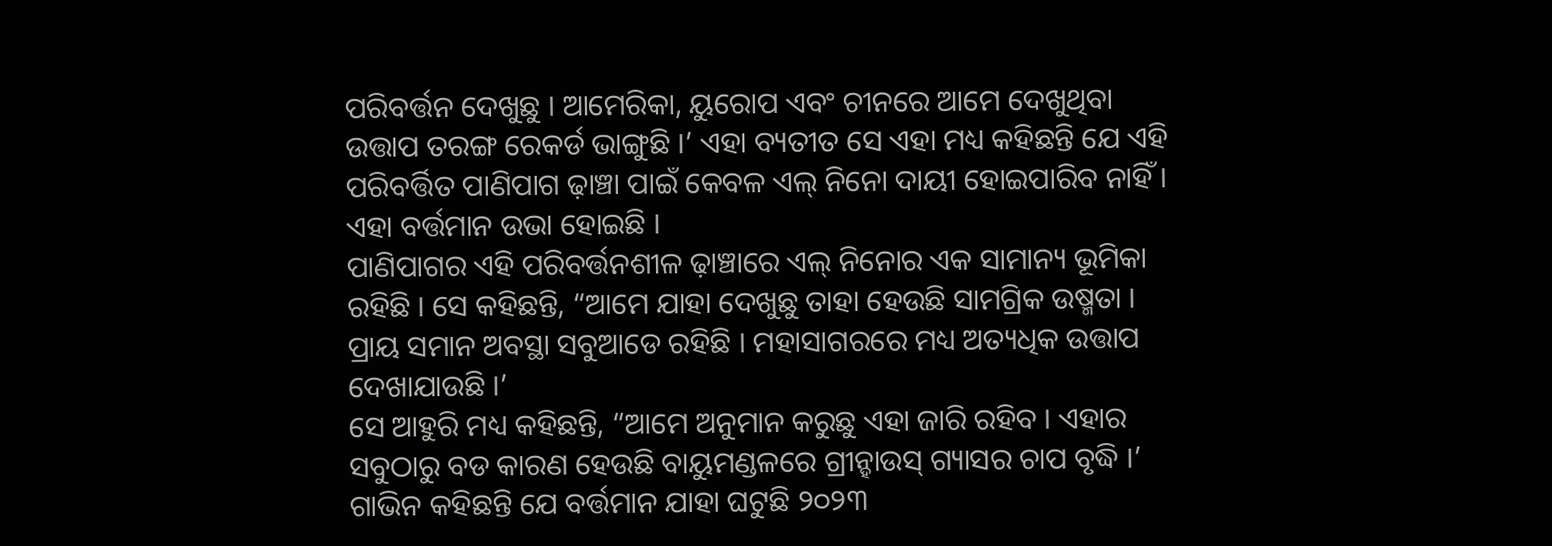ପରିବର୍ତ୍ତନ ଦେଖୁଛୁ । ଆମେରିକା, ୟୁରୋପ ଏବଂ ଚୀନରେ ଆମେ ଦେଖୁଥିବା ଉତ୍ତାପ ତରଙ୍ଗ ରେକର୍ଡ ଭାଙ୍ଗୁଛି ।’ ଏହା ବ୍ୟତୀତ ସେ ଏହା ମଧ୍ୟ କହିଛନ୍ତି ଯେ ଏହି ପରିବର୍ତ୍ତିତ ପାଣିପାଗ ଢ଼ାଞ୍ଚା ପାଇଁ କେବଳ ଏଲ୍ ନିନୋ ଦାୟୀ ହୋଇପାରିବ ନାହିଁ । ଏହା ବର୍ତ୍ତମାନ ଉଭା ହୋଇଛି ।
ପାଣିପାଗର ଏହି ପରିବର୍ତ୍ତନଶୀଳ ଢ଼ାଞ୍ଚାରେ ଏଲ୍ ନିନୋର ଏକ ସାମାନ୍ୟ ଭୂମିକା ରହିଛି । ସେ କହିଛନ୍ତି, “ଆମେ ଯାହା ଦେଖୁଛୁ ତାହା ହେଉଛି ସାମଗ୍ରିକ ଉଷ୍ମତା । ପ୍ରାୟ ସମାନ ଅବସ୍ଥା ସବୁଆଡେ ରହିଛି । ମହାସାଗରରେ ମଧ୍ୟ ଅତ୍ୟଧିକ ଉତ୍ତାପ ଦେଖାଯାଉଛି ।’
ସେ ଆହୁରି ମଧ୍ୟ କହିଛନ୍ତି, “ଆମେ ଅନୁମାନ କରୁଛୁ ଏହା ଜାରି ରହିବ । ଏହାର ସବୁଠାରୁ ବଡ କାରଣ ହେଉଛି ବାୟୁମଣ୍ଡଳରେ ଗ୍ରୀନ୍ହାଉସ୍ ଗ୍ୟାସର ଚାପ ବୃଦ୍ଧି ।’ ଗାଭିନ କହିଛନ୍ତି ଯେ ବର୍ତ୍ତମାନ ଯାହା ଘଟୁଛି ୨୦୨୩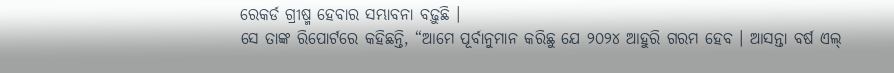ରେକର୍ଡ ଗ୍ରୀଷ୍ମ ହେବାର ସମ୍ଭାବନା ବଢ଼ୁଛି ।
ସେ ତାଙ୍କ ରିପୋର୍ଟରେ କହିଛନ୍ତି, “ଆମେ ପୂର୍ବାନୁମାନ କରିଛୁ ଯେ ୨୦୨୪ ଆହୁରି ଗରମ ହେବ । ଆସନ୍ତା ବର୍ଷ ଏଲ୍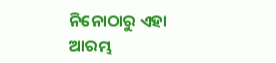ନିନୋଠାରୁ ଏହା ଆରମ୍ଭ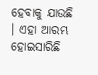ହେବାକୁ ଯାଉଛି । ଏହା ଆରମ୍ଭ ହୋଇସାରିଛି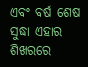ଏବଂ ବର୍ଷ ଶେଷ ସୁଦ୍ଧା ଏହାର ଶିଖରରେ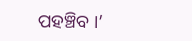ପହଞ୍ଚିବ ।’